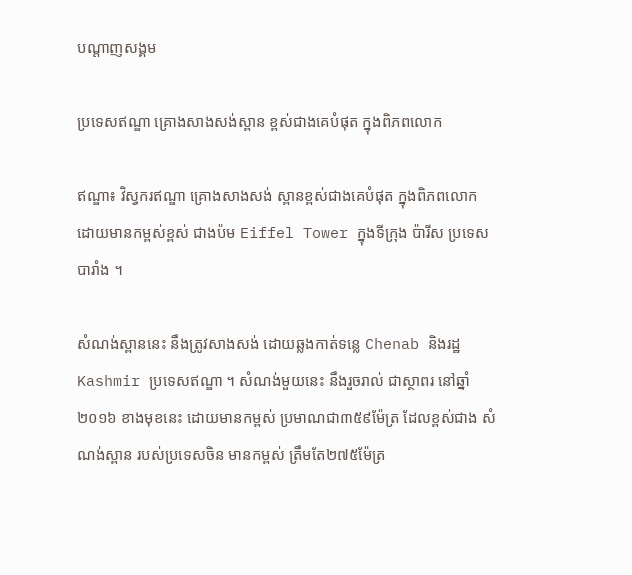បណ្តាញសង្គម

ប្រទេសឥណ្ឌា គ្រោងសាងសង់ស្ពាន ខ្ពស់ជាងគេបំផុត ក្នុងពិភពលោក

ឥណ្ឌា៖ វិស្វករឥណ្ឌា គ្រោងសាងសង់ ស្ពានខ្ពស់ជាងគេបំផុត ក្នុងពិភពលោក ដោយមានកម្ពស់ខ្ពស់ ជាងប៉ម Eiffel Tower ក្នុងទីក្រុង ប៉ារីស ប្រទេសបារាំង ។

សំណង់ស្ពាននេះ នឹងត្រូវសាងសង់ ដោយឆ្លងកាត់ទន្លេ Chenab និងរដ្ឋ Kashmir ប្រទេសឥណ្ឌា ។ សំណង់មួយនេះ នឹងរួចរាល់ ជាស្ថាពរ នៅឆ្នាំ២០១៦ ខាងមុខនេះ ដោយមានកម្ពស់ ប្រមាណជា៣៥៩ម៉ែត្រ ដែលខ្ពស់ជាង សំណង់ស្ពាន របស់ប្រទេសចិន មានកម្ពស់ ត្រឹមតែ២៧៥ម៉ែត្រ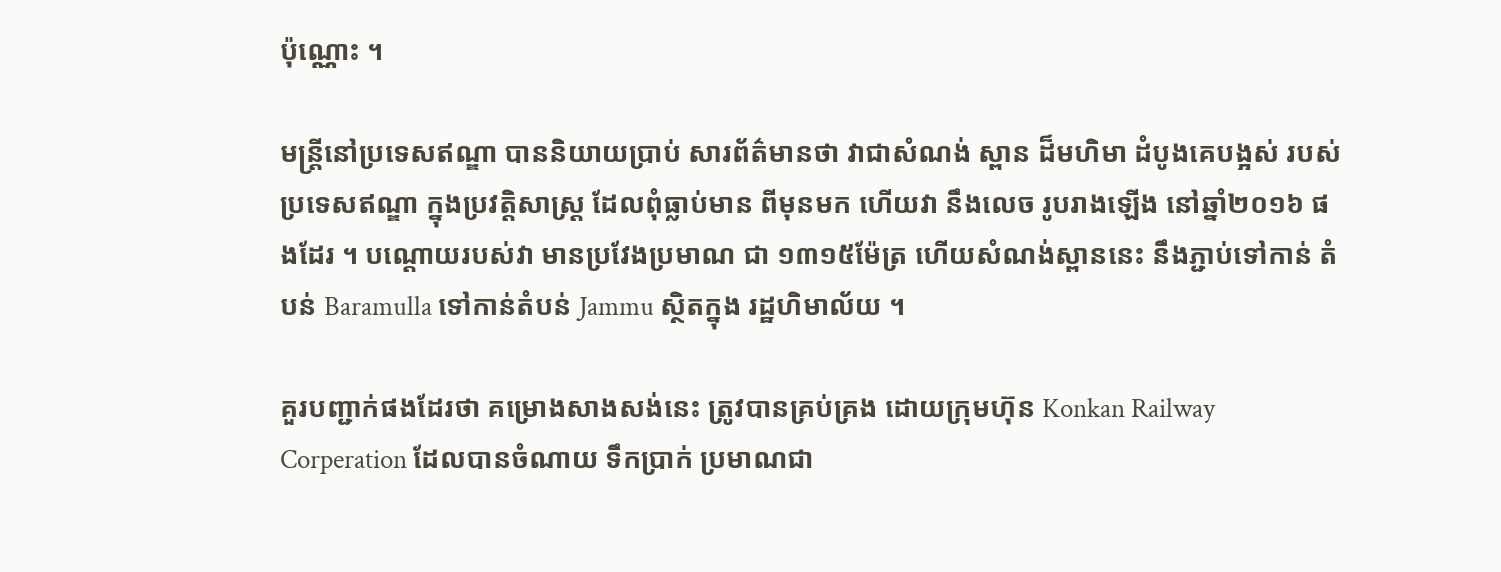ប៉ុណ្ណោះ ។

មន្ត្រីនៅប្រទេសឥណ្ឌា បាននិយាយប្រាប់ សារព័ត៌មានថា វាជាសំណង់ ស្ពាន ដ៏មហិមា ដំបូងគេបង្អស់ របស់ប្រទេសឥណ្ឌា ក្នុងប្រវត្តិសាស្ត្រ ដែលពុំធ្លាប់មាន ពីមុនមក ហើយវា នឹងលេច រូបរាងឡើង នៅឆ្នាំ២០១៦ ផងដែរ ។ បណ្តោយរបស់វា មានប្រវែងប្រមាណ ជា ១៣១៥ម៉ែត្រ ហើយសំណង់ស្ពាននេះ នឹងភ្ជាប់ទៅកាន់ តំបន់ Baramulla ទៅកាន់តំបន់ Jammu ស្ថិតក្នុង រដ្ឋហិមាល័យ ។

គួរបញ្ជាក់ផងដែរថា គម្រោងសាងសង់នេះ ត្រូវបានគ្រប់គ្រង ដោយក្រុមហ៊ុន Konkan Railway Corperation ដែលបានចំណាយ ទឹកប្រាក់ ប្រមាណជា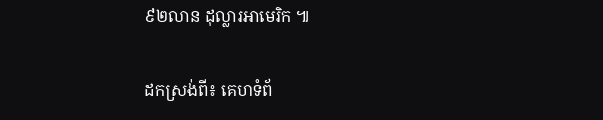៩២លាន ដុល្លារអាមេរិក ៕

ដកស្រង់ពី៖ គេហទំព័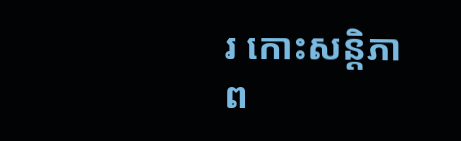រ កោះសន្តិភាព